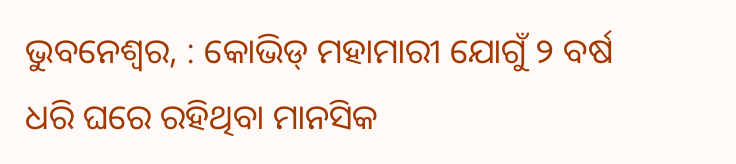ଭୁବନେଶ୍ୱର, : କୋଭିଡ୍ ମହାମାରୀ ଯୋଗୁଁ ୨ ବର୍ଷ ଧରି ଘରେ ରହିଥିବା ମାନସିକ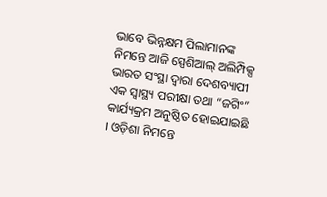ଭାବେ ଭିନ୍ନକ୍ଷମ ପିଲାମାନଙ୍କ ନିମନ୍ତେ ଆଜି ସ୍ପେଶିଆଲ୍ ଅଲିମ୍ପିକ୍ସ ଭାରତ ସଂସ୍ଥା ଦ୍ୱାରା ଦେଶବ୍ୟାପୀ ଏକ ସ୍ୱାସ୍ଥ୍ୟ ପରୀକ୍ଷା ତଥା “ଜଗିଂ” କାର୍ଯ୍ୟକ୍ରମ ଅନୁଷ୍ଠିତ ହୋଇଯାଇଛି । ଓଡ଼ିଶା ନିମନ୍ତେ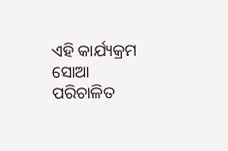ଏହି କାର୍ଯ୍ୟକ୍ରମ ସୋଆ ପରିଚାଳିତ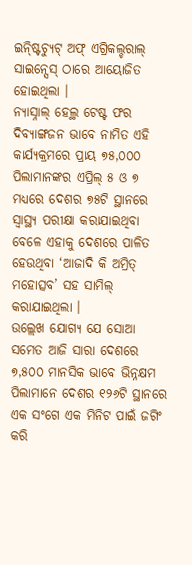ଇନ୍ଷ୍ଟିଚ୍ୟୁଟ୍ ଅଫ୍ ଏଗ୍ରିକଲ୍ଚରାଲ୍ ସାଇନ୍ସେସ୍ ଠାରେ ଆୟୋଜିତ ହୋଇଥିଲା ।
ନ୍ୟାସ୍ନାଲ୍ ହେଲ୍ଥ ଟେଷ୍ଟ ଫର ଦିବ୍ୟାଙ୍ଗଜନ ଭାବେ ନାମିତ ଏହି କାର୍ଯ୍ୟକ୍ରମରେ ପ୍ରାୟ ୭୫,୦୦୦ ପିଲାମାନଙ୍କର ଏପ୍ରିଲ୍ ୫ ଓ ୭ ମଧ୍ୟରେ ଦେଶର ୭୫ଟି ସ୍ଥାନରେ ସ୍ୱାସ୍ଥ୍ୟ ପରୀକ୍ଷା କରାଯାଇଥିବା ବେଳେ ଏହାକୁ ଦେଶରେ ପାଳିତ ହେଉଥିବା ‘ଆଜାଦି କି ଅମ୍ରିତ୍ ମହୋତ୍ସବ’ ସହ ସାମିଲ୍ କରାଯାଇଥିଲା ।
ଉଲ୍ଲେଖ ଯୋଗ୍ୟ ଯେ ସୋଆ ସମେତ ଆଜି ସାରା ଦେଶରେ ୭,୫୦୦ ମାନସିକ ଭାବେ ଭିନ୍ନକ୍ଷମ ପିଲାମାନେ ଦେଶର ୧୨୬ଟି ସ୍ଥାନରେ ଏକ ସଂଗେ ଏକ ମିନିଟ ପାଇଁ ଜଗିଂ କରି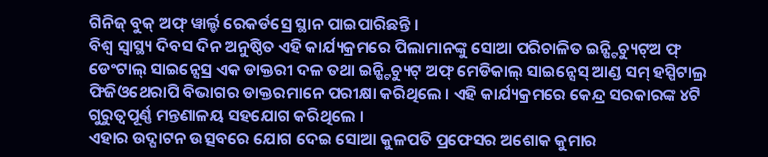ଗିନିଜ୍ ବୁକ୍ ଅଫ୍ ୱାର୍ଲ୍ଡ ରେକର୍ଡସ୍ରେ ସ୍ଥାନ ପାଇପାରିଛନ୍ତି ।
ବିଶ୍ୱ ସ୍ୱାସ୍ଥ୍ୟ ଦିବସ ଦିନ ଅନୁଷ୍ଠିତ ଏହି କାର୍ଯ୍ୟକ୍ରମରେ ପିଲାମାନଙ୍କୁ ସୋଆ ପରିଚାଳିତ ଇନ୍ଷ୍ଟିଚ୍ୟୁଟ୍ଅ ଫ୍ ଡେଂଟାଲ୍ ସାଇନ୍ସେସ୍ର ଏକ ଡାକ୍ତରୀ ଦଳ ତଥା ଇନ୍ଷ୍ଟିଚ୍ୟୁଟ୍ ଅଫ୍ ମେଡିକାଲ୍ ସାଇନ୍ସେସ୍ ଆଣ୍ଡ ସମ୍ ହସ୍ପିଟାଲ୍ର ଫିଜିଓଥେରାପି ବିଭାଗର ଡାକ୍ତରମାନେ ପରୀକ୍ଷା କରିଥିଲେ । ଏହି କାର୍ଯ୍ୟକ୍ରମରେ କେନ୍ଦ୍ର ସରକାରଙ୍କ ୪ଟି ଗୁରୁତ୍ୱପୂର୍ଣ୍ଣ ମନ୍ତଣାଳୟ ସହଯୋଗ କରିଥିଲେ ।
ଏହାର ଉଦ୍ଘାଟନ ଉତ୍ସବରେ ଯୋଗ ଦେଇ ସୋଆ କୁଳପତି ପ୍ରଫେସର ଅଶୋକ କୁମାର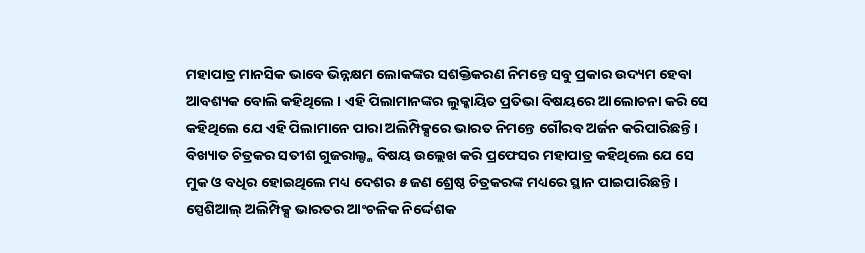ମହାପାତ୍ର ମାନସିକ ଭାବେ ଭିନ୍ନକ୍ଷମ ଲୋକଙ୍କର ସଶକ୍ତିକରଣ ନିମନ୍ତେ ସବୁ ପ୍ରକାର ଉଦ୍ୟମ ହେବା ଆବଶ୍ୟକ ବୋଲି କହିଥିଲେ । ଏହି ପିଲାମାନଙ୍କର ଲୁକ୍କାୟିତ ପ୍ରତିଭା ବିଷୟରେ ଆଲୋଚନା କରି ସେ କହିଥିଲେ ଯେ ଏହି ପିଲାମାନେ ପାରା ଅଲିମ୍ପିକ୍ସରେ ଭାରତ ନିମନ୍ତେ ଗୌରବ ଅର୍ଜନ କରିପାରିଛନ୍ତି । ବିଖ୍ୟାତ ଚିତ୍ରକର ସତୀଶ ଗୁଜରାଲ୍ଙ୍କ ବିଷୟ ଉଲ୍ଲେଖ କରି ପ୍ରଫେସର ମହାପାତ୍ର କହିଥିଲେ ଯେ ସେ ମୁକ ଓ ବଧିର ହୋଇଥିଲେ ମଧ୍ୟ ଦେଶର ୫ ଜଣ ଶ୍ରେଷ୍ଠ ଚିତ୍ରକରଙ୍କ ମଧ୍ୟରେ ସ୍ଥାନ ପାଇପାରିଛନ୍ତି ।
ସ୍ପେଶିଆଲ୍ ଅଲିମ୍ପିକ୍ସ ଭାରତର ଆଂଚଳିକ ନିର୍ଦ୍ଦେଶକ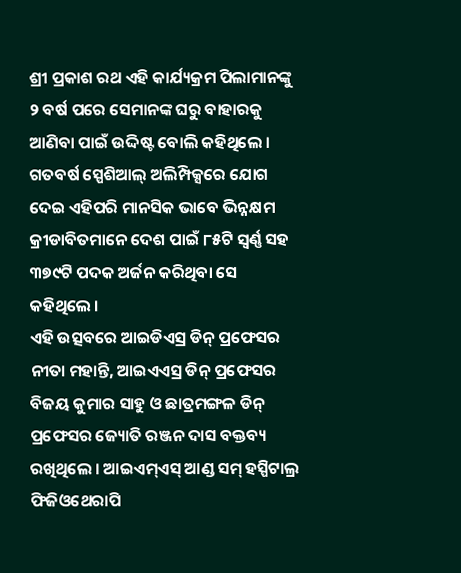ଶ୍ରୀ ପ୍ରକାଶ ରଥ ଏହି କାର୍ଯ୍ୟକ୍ରମ ପିଲାମାନଙ୍କୁ ୨ ବର୍ଷ ପରେ ସେମାନଙ୍କ ଘରୁ ବାହାରକୁ ଆଣିବା ପାଇଁ ଉଦ୍ଦିଷ୍ଟ ବୋଲି କହିଥିଲେ । ଗତବର୍ଷ ସ୍ପେଶିଆଲ୍ ଅଲିମ୍ପିକ୍ସରେ ଯୋଗ ଦେଇ ଏହିପରି ମାନସିକ ଭାବେ ଭିନ୍ନକ୍ଷମ କ୍ରୀଡାବିତମାନେ ଦେଶ ପାଇଁ ୮୫ଟି ସ୍ୱର୍ଣ୍ଣ ସହ ୩୭୯ଟି ପଦକ ଅର୍ଜନ କରିଥିବା ସେ କହିଥିଲେ ।
ଏହି ଉତ୍ସବରେ ଆଇଡିଏସ୍ର ଡିନ୍ ପ୍ରଫେସର ନୀତା ମହାନ୍ତି, ଆଇଏଏସ୍ର ଡିନ୍ ପ୍ରଫେସର ବିଜୟ କୁମାର ସାହୁ ଓ ଛାତ୍ରମଙ୍ଗଳ ଡିନ୍ ପ୍ରଫେସର ଜ୍ୟୋତି ରଞ୍ଜନ ଦାସ ବକ୍ତବ୍ୟ ରଖିଥିଲେ । ଆଇଏମ୍ଏସ୍ ଆଣ୍ଡ ସମ୍ ହସ୍ପିଟାଲ୍ର ଫିଜିଓଥେରାପି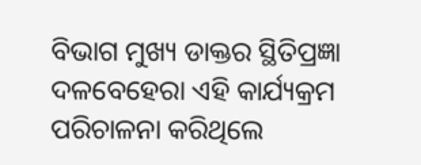ବିଭାଗ ମୁଖ୍ୟ ଡାକ୍ତର ସ୍ଥିତିପ୍ରଜ୍ଞା ଦଳବେହେରା ଏହି କାର୍ଯ୍ୟକ୍ରମ ପରିଚାଳନା କରିଥିଲେ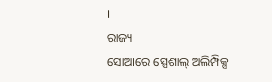।
ରାଜ୍ୟ
ସୋଆରେ ସ୍ପେଶାଲ୍ ଅଲିମ୍ପିକ୍ସ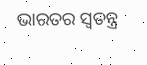ଭାରତର ସ୍ୱତନ୍ତ୍ର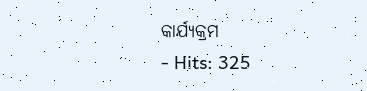କାର୍ଯ୍ୟକ୍ରମ
- Hits: 325